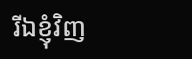រីឯខ្ញុំវិញ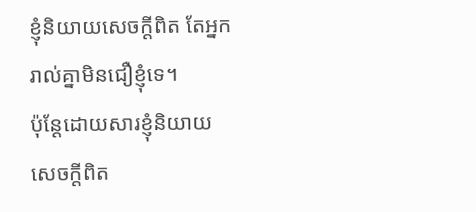ខ្ញុំនិយាយសេចក្ដីពិត តែអ្នករាល់គ្នាមិនជឿខ្ញុំទេ។
ប៉ុន្តែដោយសារខ្ញុំនិយាយសេចក្ដីពិត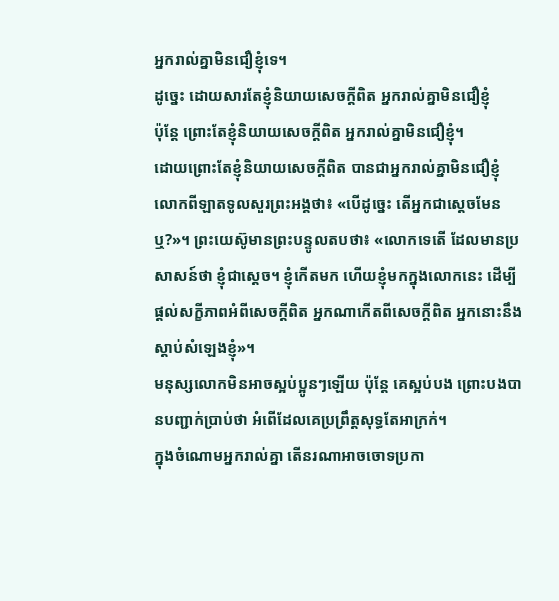អ្នករាល់គ្នាមិនជឿខ្ញុំទេ។
ដូច្នេះ ដោយសារតែខ្ញុំនិយាយសេចក្ដីពិត អ្នករាល់គ្នាមិនជឿខ្ញុំ
ប៉ុន្តែ ព្រោះតែខ្ញុំនិយាយសេចក្តីពិត អ្នករាល់គ្នាមិនជឿខ្ញុំ។
ដោយព្រោះតែខ្ញុំនិយាយសេចក្ដីពិត បានជាអ្នករាល់គ្នាមិនជឿខ្ញុំ
លោកពីឡាតទូលសួរព្រះអង្គថា៖ «បើដូច្នេះ តើអ្នកជាស្ដេចមែនឬ?»។ ព្រះយេស៊ូមានព្រះបន្ទូលតបថា៖ «លោកទេតើ ដែលមានប្រសាសន៍ថា ខ្ញុំជាស្ដេច។ ខ្ញុំកើតមក ហើយខ្ញុំមកក្នុងលោកនេះ ដើម្បីផ្ដល់សក្ខីភាពអំពីសេចក្ដីពិត អ្នកណាកើតពីសេចក្ដីពិត អ្នកនោះនឹងស្ដាប់សំឡេងខ្ញុំ»។
មនុស្សលោកមិនអាចស្អប់ប្អូនៗឡើយ ប៉ុន្តែ គេស្អប់បង ព្រោះបងបានបញ្ជាក់ប្រាប់ថា អំពើដែលគេប្រព្រឹត្តសុទ្ធតែអាក្រក់។
ក្នុងចំណោមអ្នករាល់គ្នា តើនរណាអាចចោទប្រកា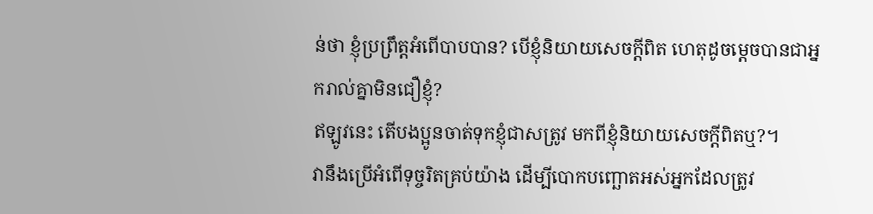ន់ថា ខ្ញុំប្រព្រឹត្តអំពើបាបបាន? បើខ្ញុំនិយាយសេចក្ដីពិត ហេតុដូចម្ដេចបានជាអ្នករាល់គ្នាមិនជឿខ្ញុំ?
ឥឡូវនេះ តើបងប្អូនចាត់ទុកខ្ញុំជាសត្រូវ មកពីខ្ញុំនិយាយសេចក្ដីពិតឬ?។
វានឹងប្រើអំពើទុច្ចរិតគ្រប់យ៉ាង ដើម្បីបោកបញ្ឆោតអស់អ្នកដែលត្រូវ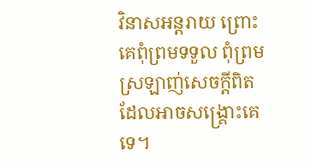វិនាសអន្តរាយ ព្រោះគេពុំព្រមទទួល ពុំព្រមស្រឡាញ់សេចក្ដីពិត ដែលអាចសង្គ្រោះគេទេ។